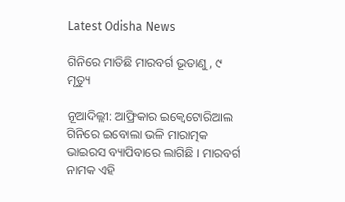Latest Odisha News

ଗିନିରେ ମାତିଛି ମାରବର୍ଗ ଭୂତାଣୁ, ୯ ମୃତ୍ୟୁ

ନୂଆଦିଲ୍ଲୀ: ଆଫ୍ରିକାର ଇକ୍ୱେଟୋରିଆଲ ଗିନିରେ ଇବୋଲା ଭଳି ମାରାତ୍ମକ ଭାଇରସ ବ୍ୟାପିବାରେ ଲାଗିଛି । ମାରବର୍ଗ ନାମକ ଏହି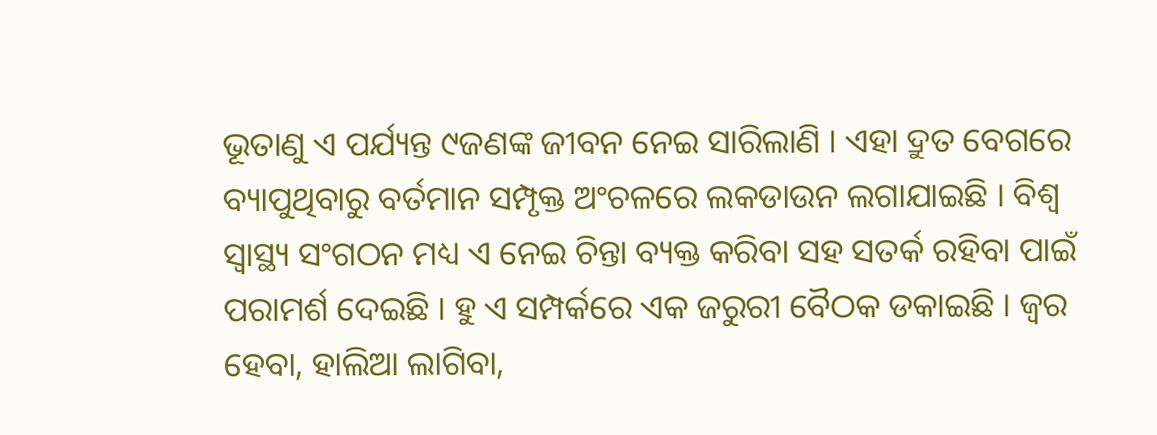ଭୂତାଣୁ ଏ ପର୍ଯ୍ୟନ୍ତ ୯ଜଣଙ୍କ ଜୀବନ ନେଇ ସାରିଲାଣି । ଏହା ଦ୍ରୁତ ବେଗରେ ବ୍ୟାପୁଥିବାରୁ ବର୍ତମାନ ସମ୍ପୃକ୍ତ ଅଂଚଳରେ ଲକଡାଉନ ଲଗାଯାଇଛି । ବିଶ୍ୱ ସ୍ୱାସ୍ଥ୍ୟ ସଂଗଠନ ମଧ୍ୟ ଏ ନେଇ ଚିନ୍ତା ବ୍ୟକ୍ତ କରିବା ସହ ସତର୍କ ରହିବା ପାଇଁ ପରାମର୍ଶ ଦେଇଛି । ହୁ ଏ ସମ୍ପର୍କରେ ଏକ ଜରୁରୀ ବୈଠକ ଡକାଇଛି । ଜ୍ୱର ହେବା, ହାଲିଆ ଲାଗିବା,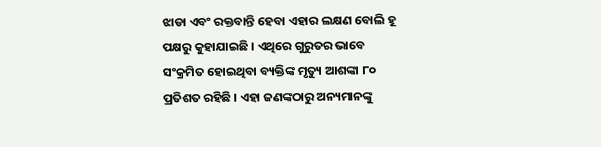ଝାଡା ଏବଂ ରକ୍ତବାନ୍ତି ହେବା ଏହାର ଲକ୍ଷଣ ବୋଲି ହୂ ପକ୍ଷରୁ କୁହାଯାଇଛି । ଏଥିରେ ଗୁରୁତର ଭାବେ ସଂକ୍ରମିତ ହୋଇଥିବା ବ୍ୟକ୍ତିଙ୍କ ମୃତ୍ୟୁ ଆଶଙ୍କା ୮୦ ପ୍ରତିଶତ ରହିଛି । ଏହା ଜଣଙ୍କଠାରୁ ଅନ୍ୟମାନଙ୍କୁ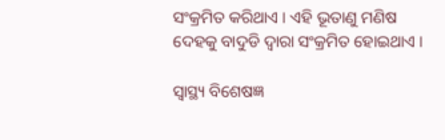ସଂକ୍ରମିତ କରିଥାଏ । ଏହି ଭୂତାଣୁ ମଣିଷ ଦେହକୁ ବାଦୁଡି ଦ୍ୱାରା ସଂକ୍ରମିତ ହୋଇଥାଏ ।

ସ୍ୱାସ୍ଥ୍ୟ ବିଶେଷଜ୍ଞ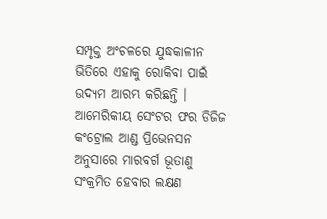ସମ୍ପୃକ୍ତ ଅଂଚଳରେ ଯୁଦ୍ଧକାଳୀନ ଭିତିରେ ଏହାକୁ ରୋକିବା ପାଇଁ ଉଦ୍ୟମ ଆରମ୍ଭ କରିଛନ୍ତି । ଆମେରିକୀୟ ସେଂଟର ଫର ଡିଜିଜ କଂଟ୍ରୋଲ ଆଣ୍ଡ ପ୍ରିଭେନସନ ଅନୁସାରେ ମାରବର୍ଗ ଭୂତାଣୁ ସଂକ୍ରମିତ ହେବାର ଲକ୍ଷଣ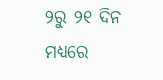୨ରୁ ୨୧ ଦିନ ମଧ୍ୟରେ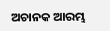ଅଚାନକ ଆରମ୍ଭ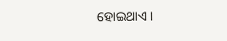ହୋଇଥାଏ ।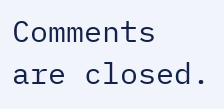Comments are closed.